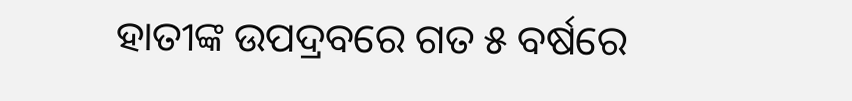ହାତୀଙ୍କ ଉପଦ୍ରବରେ ଗତ ୫ ବର୍ଷରେ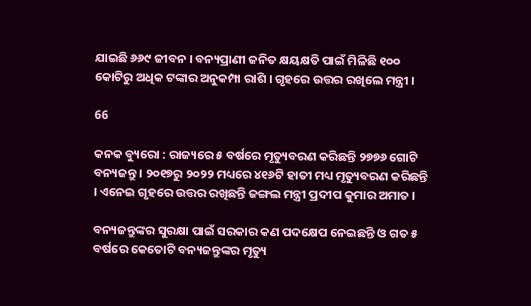ଯାଇଛି ୬୬୯ ଜୀବନ । ବନ୍ୟପ୍ରାଣୀ ଜନିତ କ୍ଷୟକ୍ଷତି ପାଇଁ ମିଳିଛି ୧୦୦ କୋଟିରୁ ଅଧିକ ଟଙ୍କାର ଅନୁକମ୍ପା ରାଶି । ଗୃହରେ ଉତ୍ତର ରଖିଲେ ମନ୍ତ୍ରୀ ।

66

କନକ ବ୍ୟୁରୋ : ରାଜ୍ୟରେ ୫ ବର୍ଷରେ ମୃତ୍ୟୁବରଣ କରିଛନ୍ତି ୨୭୭୬ ଗୋଟି ବନ୍ୟଜନ୍ତୁ । ୨୦୧୭ରୁ ୨୦୨୨ ମଧ୍ୟରେ ୪୧୬ଟି ହାତୀ ମଧ୍ୟ ମୃତ୍ୟୁବରଣ କରିଛନ୍ତି । ଏନେଇ ଗୃହରେ ଉତ୍ତର ରଖିଛନ୍ତି ଜଙ୍ଗଲ ମନ୍ତ୍ରୀ ପ୍ରଦୀପ କୁମାର ଅମାତ ।

ବନ୍ୟଜନ୍ତୁଙ୍କର ସୁରକ୍ଷା ପାଇଁ ସରକାର କଣ ପଦକ୍ଷେପ ନେଇଛନ୍ତି ଓ ଗତ ୫ ବର୍ଷରେ କେତୋଟି ବନ୍ୟଜନ୍ତୁଙ୍କର ମୃତ୍ୟୁ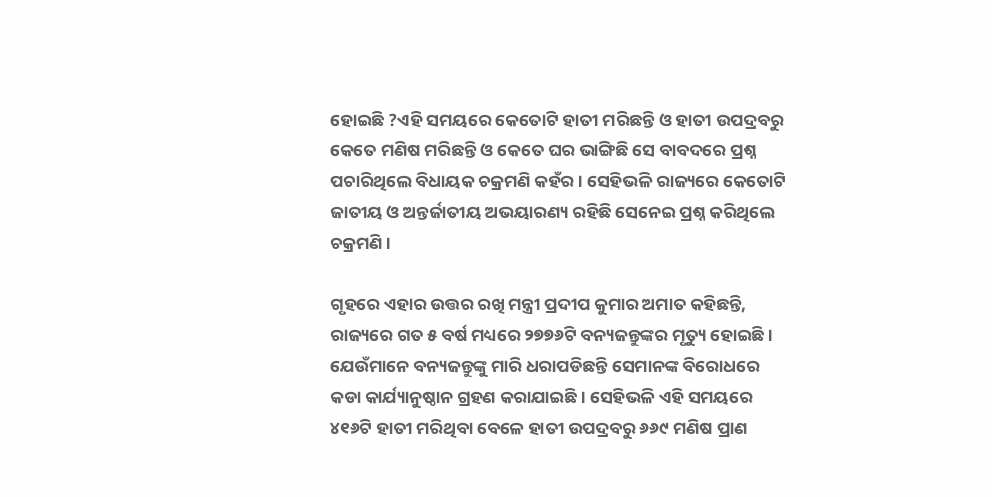ହୋଇଛି ?ଏହି ସମୟରେ କେତୋଟି ହାତୀ ମରିଛନ୍ତି ଓ ହାତୀ ଉପଦ୍ରବରୁ କେତେ ମଣିଷ ମରିଛନ୍ତି ଓ କେତେ ଘର ଭାଙ୍ଗିଛି ସେ ବାବଦରେ ପ୍ରଶ୍ନ ପଚାରିଥିଲେ ବିଧାୟକ ଚକ୍ରମଣି କହଁର । ସେହିଭଳି ରାଜ୍ୟରେ କେତୋଟି ଜାତୀୟ ଓ ଅନ୍ତର୍ଜାତୀୟ ଅଭୟାରଣ୍ୟ ରହିଛି ସେନେଇ ପ୍ରଶ୍ନ କରିଥିଲେ ଚକ୍ରମଣି ।

ଗୃହରେ ଏହାର ଉତ୍ତର ରଖି ମନ୍ତ୍ରୀ ପ୍ରଦୀପ କୁମାର ଅମାତ କହିଛନ୍ତି, ରାଜ୍ୟରେ ଗତ ୫ ବର୍ଷ ମଧ୍ୟରେ ୨୭୭୬ଟି ବନ୍ୟଜନ୍ତୁଙ୍କର ମୃତ୍ୟୁ ହୋଇଛି । ଯେଉଁମାନେ ବନ୍ୟଜନ୍ତୁଙ୍କୁ ମାରି ଧରାପଡିଛନ୍ତି ସେମାନଙ୍କ ବିରୋଧରେ କଡା କାର୍ଯ୍ୟାନୁଷ୍ଠାନ ଗ୍ରହଣ କରାଯାଇଛି । ସେହିଭଳି ଏହି ସମୟରେ ୪୧୬ଟି ହାତୀ ମରିଥିବା ବେଳେ ହାତୀ ଉପଦ୍ରବରୁ ୬୬୯ ମଣିଷ ପ୍ରାଣ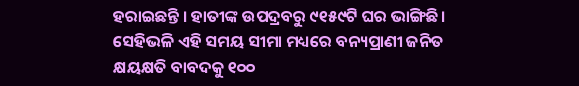ହରାଇଛନ୍ତି । ହାତୀଙ୍କ ଉପଦ୍ରବରୁ ୯୧୫୯ଟି ଘର ଭାଙ୍ଗିଛି । ସେହିଭଳି ଏହି ସମୟ ସୀମା ମଧ୍ୟରେ ବନ୍ୟପ୍ରାଣୀ ଜନିତ କ୍ଷୟକ୍ଷତି ବାବଦକୁ ୧୦୦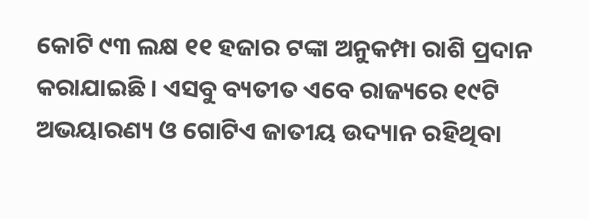କୋଟି ୯୩ ଲକ୍ଷ ୧୧ ହଜାର ଟଙ୍କା ଅନୁକମ୍ପା ରାଶି ପ୍ରଦାନ କରାଯାଇଛି । ଏସବୁ ବ୍ୟତୀତ ଏବେ ରାଜ୍ୟରେ ୧୯ଟି ଅଭୟାରଣ୍ୟ ଓ ଗୋଟିଏ ଜାତୀୟ ଉଦ୍ୟାନ ରହିଥିବା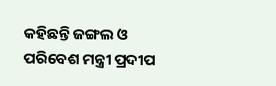କହିଛନ୍ତି ଜଙ୍ଗଲ ଓ ପରିବେଶ ମନ୍ତ୍ରୀ ପ୍ରଦୀପ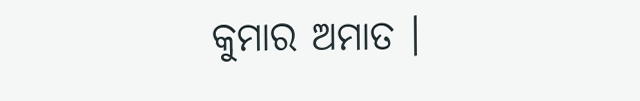କୁମାର ଅମାତ ।